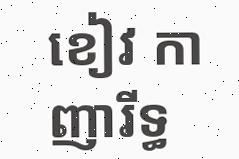ខៀវ កាញារីទ្ធ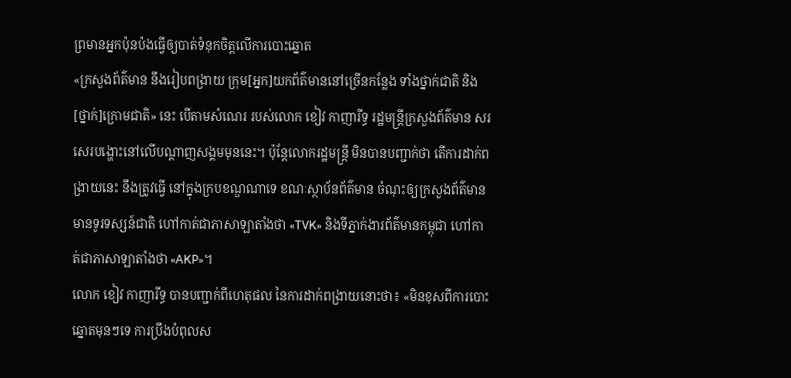ព្រមានអ្នកប៉ុនប៉ងធ្វើឲ្យបាត់ទំនុកចិត្តលើការបោះឆ្នោត
«ក្រសួងព័ត៌មាន នឹងរៀបពង្រាយ ក្រុម[អ្នក]យកព័ត៌មាននៅច្រើនកន្លែង ទាំងថ្នាក់ជាតិ និង[ថ្នាក់]ក្រោមជាតិ» នេះ បើតាមសំណេរ របស់លោក ខៀវ កាញារីទ្ធ រដ្ឋមន្ត្រីក្រសួងព័ត៌មាន សរសេរបង្ហោះនៅលើបណ្ដាញសង្គមមុននេះ។ ប៉ុន្តែលោករដ្ឋមន្ត្រី មិនបានបញ្ជាក់ថា តើការដាក់ពង្រាយនេះ នឹងត្រូវធ្វើ នៅក្នុងក្របខណ្ឌណាទេ ខណៈស្ថាប័នព័ត៌មាន ចំណុះឲ្យក្រសួងព័ត៌មាន មានទូរទស្សន៍ជាតិ ហៅកាត់ជាភាសាឡាតាំងថា «TVK» និងទីភ្នាក់ងារព័ត៌មានកម្ពុជា ហៅកាត់ជាភាសាឡាតាំងថា «AKP»។
លោក ខៀវ កាញារីទ្ធ បានបញ្ជាក់ពីហេតុផល នៃការដាក់ពង្រាយនោះថា៖ «មិនខុសពីការបោះឆ្នោតមុនៗទេ ការប្រឹងបំពុលស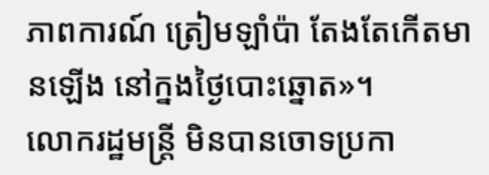ភាពការណ៍ ត្រៀមឡាំប៉ា តែងតែកើតមានឡើង នៅក្នងថ្ងៃបោះឆ្នោត»។
លោករដ្ឋមន្ត្រី មិនបានចោទប្រកា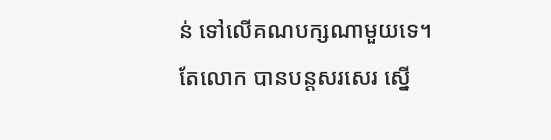ន់ ទៅលើគណបក្សណាមួយទេ។ តែលោក បានបន្តសរសេរ ស្នើ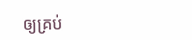ឲ្យគ្រប់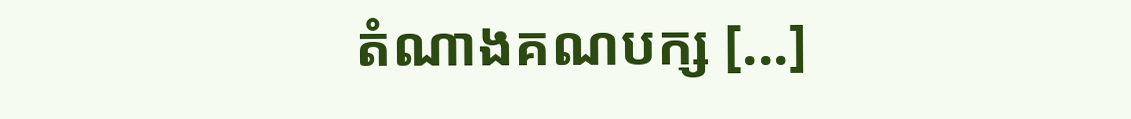តំណាងគណបក្ស [...]